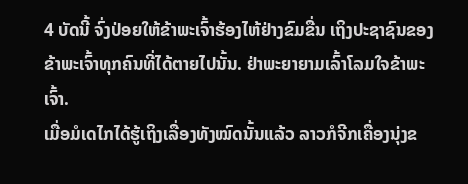4 ບັດນີ້ ຈົ່ງປ່ອຍໃຫ້ຂ້າພະເຈົ້າຮ້ອງໄຫ້ຢ່າງຂົມຂື່ນ ເຖິງປະຊາຊົນຂອງຂ້າພະເຈົ້າທຸກຄົນທີ່ໄດ້ຕາຍໄປນັ້ນ. ຢ່າພະຍາຍາມເລົ້າໂລມໃຈຂ້າພະເຈົ້າ.
ເມື່ອມໍເດໄກໄດ້ຮູ້ເຖິງເລື່ອງທັງໝົດນັ້ນແລ້ວ ລາວກໍຈີກເຄື່ອງນຸ່ງຂ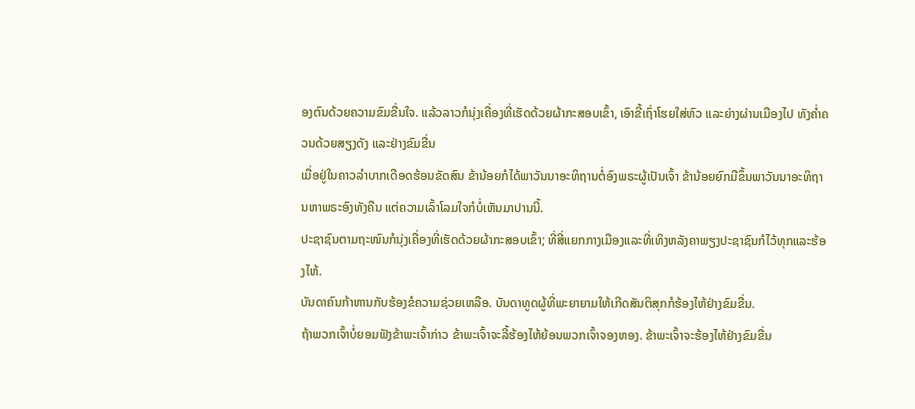ອງຕົນດ້ວຍຄວາມຂົມຂື່ນໃຈ. ແລ້ວລາວກໍນຸ່ງເຄື່ອງທີ່ເຮັດດ້ວຍຜ້າກະສອບເຂົ້າ, ເອົາຂີ້ເຖົ່າໂຮຍໃສ່ຫົວ ແລະຍ່າງຜ່ານເມືອງໄປ ທັງຄໍ່າຄວນດ້ວຍສຽງດັງ ແລະຢ່າງຂົມຂື່ນ
ເມື່ອຢູ່ໃນຄາວລຳບາກເດືອດຮ້ອນຂັດສົນ ຂ້ານ້ອຍກໍໄດ້ພາວັນນາອະທິຖານຕໍ່ອົງພຣະຜູ້ເປັນເຈົ້າ ຂ້ານ້ອຍຍົກມືຂຶ້ນພາວັນນາອະທິຖານຫາພຣະອົງທັງຄືນ ແຕ່ຄວາມເລົ້າໂລມໃຈກໍບໍ່ເຫັນມາປານນີ້.
ປະຊາຊົນຕາມຖະໜົນກໍນຸ່ງເຄື່ອງທີ່ເຮັດດ້ວຍຜ້າກະສອບເຂົ້າ; ທີ່ສີ່ແຍກກາງເມືອງແລະທີ່ເທິງຫລັງຄາພຽງປະຊາຊົນກໍໄວ້ທຸກແລະຮ້ອງໄຫ້.
ບັນດາຄົນກ້າຫານກັບຮ້ອງຂໍຄວາມຊ່ວຍເຫລືອ. ບັນດາທູດຜູ້ທີ່ພະຍາຍາມໃຫ້ເກີດສັນຕິສຸກກໍຮ້ອງໄຫ້ຢ່າງຂົມຂື່ນ.
ຖ້າພວກເຈົ້າບໍ່ຍອມຟັງຂ້າພະເຈົ້າກ່າວ ຂ້າພະເຈົ້າຈະລີ້ຮ້ອງໄຫ້ຍ້ອນພວກເຈົ້າຈອງຫອງ. ຂ້າພະເຈົ້າຈະຮ້ອງໄຫ້ຢ່າງຂົມຂື່ນ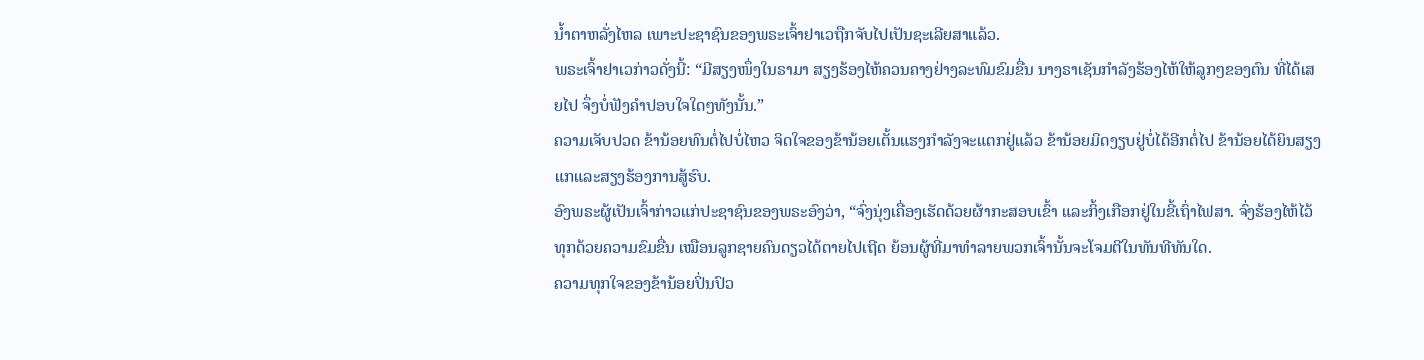ນໍ້າຕາຫລັ່ງໄຫລ ເພາະປະຊາຊົນຂອງພຣະເຈົ້າຢາເວຖືກຈັບໄປເປັນຊະເລີຍສາແລ້ວ.
ພຣະເຈົ້າຢາເວກ່າວດັ່ງນີ້: “ມີສຽງໜຶ່ງໃນຣາມາ ສຽງຮ້ອງໄຫ້ຄວນຄາງຢ່າງລະທົມຂົມຂື່ນ ນາງຣາເຊັນກຳລັງຮ້ອງໄຫ້ໃຫ້ລູກໆຂອງຕົນ ທີ່ໄດ້ເສຍໄປ ຈຶ່ງບໍ່ຟັງຄຳປອບໃຈໃດໆທັງນັ້ນ.”
ຄວາມເຈັບປວດ ຂ້ານ້ອຍທົນຕໍ່ໄປບໍ່ໄຫວ ຈິດໃຈຂອງຂ້ານ້ອຍເຕັ້ນແຮງກຳລັງຈະແຕກຢູ່ແລ້ວ ຂ້ານ້ອຍມິດງຽບຢູ່ບໍ່ໄດ້ອີກຕໍ່ໄປ ຂ້ານ້ອຍໄດ້ຍິນສຽງແກແລະສຽງຮ້ອງການສູ້ຮົບ.
ອົງພຣະຜູ້ເປັນເຈົ້າກ່າວແກ່ປະຊາຊົນຂອງພຣະອົງວ່າ, “ຈົ່ງນຸ່ງເຄື່ອງເຮັດດ້ວຍຜ້າກະສອບເຂົ້າ ແລະກິ້ງເກືອກຢູ່ໃນຂີ້ເຖົ່າໄຟສາ. ຈົ່ງຮ້ອງໄຫ້ໄວ້ທຸກດ້ວຍຄວາມຂົມຂື່ນ ເໝືອນລູກຊາຍຄົນດຽວໄດ້ຕາຍໄປເຖີດ ຍ້ອນຜູ້ທີ່ມາທຳລາຍພວກເຈົ້ານັ້ນຈະໂຈມຕີໃນທັນທີທັນໃດ.
ຄວາມທຸກໃຈຂອງຂ້ານ້ອຍປິ່ນປົວ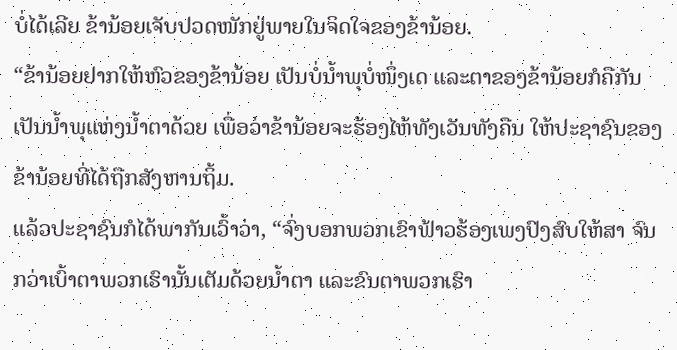ບໍ່ໄດ້ເລີຍ ຂ້ານ້ອຍເຈັບປວດໜັກຢູ່ພາຍໃນຈິດໃຈຂອງຂ້ານ້ອຍ.
“ຂ້ານ້ອຍຢາກໃຫ້ຫົວຂອງຂ້ານ້ອຍ ເປັນບໍ່ນໍ້າພຸບໍ່ໜຶ່ງເດ ແລະຕາຂອງຂ້ານ້ອຍກໍຄືກັນ ເປັນນໍ້າພຸແຫ່ງນໍ້າຕາດ້ວຍ ເພື່ອວ່າຂ້ານ້ອຍຈະຮ້ອງໄຫ້ທັງເວັນທັງຄືນ ໃຫ້ປະຊາຊົນຂອງຂ້ານ້ອຍທີ່ໄດ້ຖືກສັງຫານຖິ້ມ.
ແລ້ວປະຊາຊົນກໍໄດ້ພາກັນເວົ້າວ່າ, “ຈົ່ງບອກພວກເຂົາຟ້າວຮ້ອງເພງປົງສົບໃຫ້ສາ ຈົນກວ່າເບົ້າຕາພວກເຮົານັ້ນເຕັມດ້ວຍນໍ້າຕາ ແລະຂົນຕາພວກເຮົາ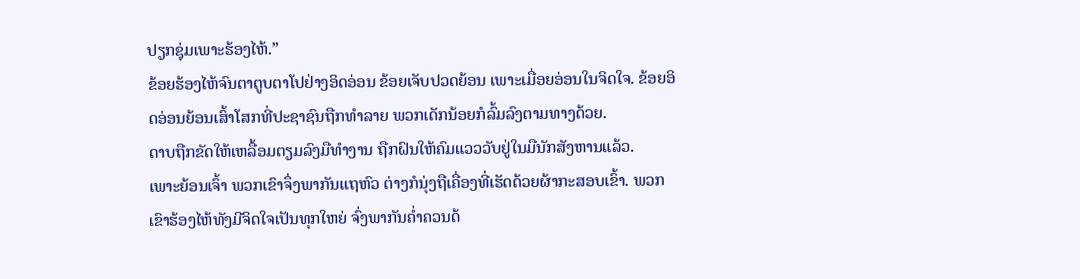ປຽກຊຸ່ມເພາະຮ້ອງໄຫ້.”
ຂ້ອຍຮ້ອງໄຫ້ຈົນຕາຕູບຕາໂປຢ່າງອິດອ່ອນ ຂ້ອຍເຈັບປວດຍ້ອນ ເພາະເມື່ອຍອ່ອນໃນຈິດໃຈ. ຂ້ອຍອິດອ່ອນຍ້ອນເສົ້າໂສກທີ່ປະຊາຊົນຖືກທຳລາຍ ພວກເດັກນ້ອຍກໍລົ້ມລົງຕາມທາງດ້ວຍ.
ດາບຖືກຂັດໃຫ້ເຫລື້ອມຕຽມລົງມືທຳງານ ຖືກຝົນໃຫ້ຄົມແວວວັບຢູ່ໃນມືນັກສັງຫານແລ້ວ.
ເພາະຍ້ອນເຈົ້າ ພວກເຂົາຈຶ່ງພາກັນແຖຫົວ ຕ່າງກໍນຸ່ງຖືເຄື່ອງທີ່ເຮັດດ້ວຍຜ້າກະສອບເຂົ້າ. ພວກເຂົາຮ້ອງໄຫ້ທັງມີຈິດໃຈເປັນທຸກໃຫຍ່ ຈົ່ງພາກັນຄໍ່າຄວນດ້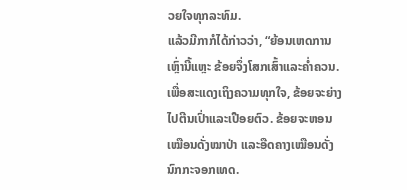ວຍໃຈທຸກລະທົມ.
ແລ້ວມີກາກໍໄດ້ກ່າວວ່າ, “ຍ້ອນເຫດການເຫຼົ່ານີ້ແຫຼະ ຂ້ອຍຈຶ່ງໂສກເສົ້າແລະຄໍ່າຄວນ. ເພື່ອສະແດງເຖິງຄວາມທຸກໃຈ, ຂ້ອຍຈະຍ່າງໄປຕີນເປົ່າແລະເປືອຍຕົວ. ຂ້ອຍຈະຫອນເໝືອນດັ່ງໝາປ່າ ແລະອືດຄາງເໝືອນດັ່ງນົກກະຈອກເທດ.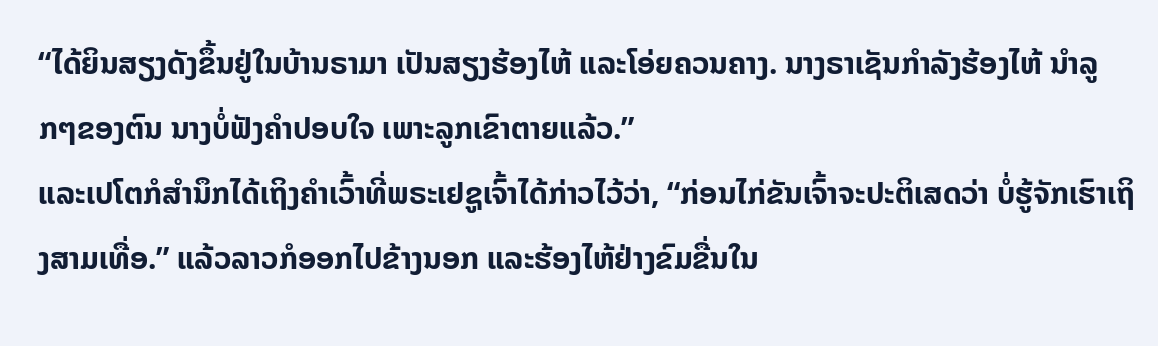“ໄດ້ຍິນສຽງດັງຂຶ້ນຢູ່ໃນບ້ານຣາມາ ເປັນສຽງຮ້ອງໄຫ້ ແລະໂອ່ຍຄວນຄາງ. ນາງຣາເຊັນກຳລັງຮ້ອງໄຫ້ ນຳລູກໆຂອງຕົນ ນາງບໍ່ຟັງຄຳປອບໃຈ ເພາະລູກເຂົາຕາຍແລ້ວ.”
ແລະເປໂຕກໍສຳນຶກໄດ້ເຖິງຄຳເວົ້າທີ່ພຣະເຢຊູເຈົ້າໄດ້ກ່າວໄວ້ວ່າ, “ກ່ອນໄກ່ຂັນເຈົ້າຈະປະຕິເສດວ່າ ບໍ່ຮູ້ຈັກເຮົາເຖິງສາມເທື່ອ.” ແລ້ວລາວກໍອອກໄປຂ້າງນອກ ແລະຮ້ອງໄຫ້ຢ່າງຂົມຂື່ນໃນ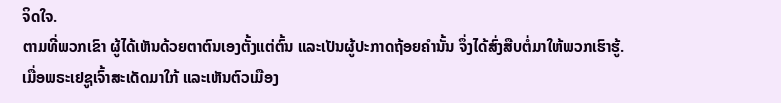ຈິດໃຈ.
ຕາມທີ່ພວກເຂົາ ຜູ້ໄດ້ເຫັນດ້ວຍຕາຕົນເອງຕັ້ງແຕ່ຕົ້ນ ແລະເປັນຜູ້ປະກາດຖ້ອຍຄຳນັ້ນ ຈຶ່ງໄດ້ສົ່ງສືບຕໍ່ມາໃຫ້ພວກເຮົາຮູ້.
ເມື່ອພຣະເຢຊູເຈົ້າສະເດັດມາໃກ້ ແລະເຫັນຕົວເມືອງ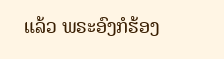ແລ້ວ ພຣະອົງກໍຮ້ອງ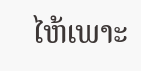ໄຫ້ເພາະ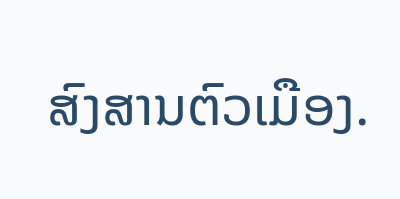ສົງສານຕົວເມືອງ.